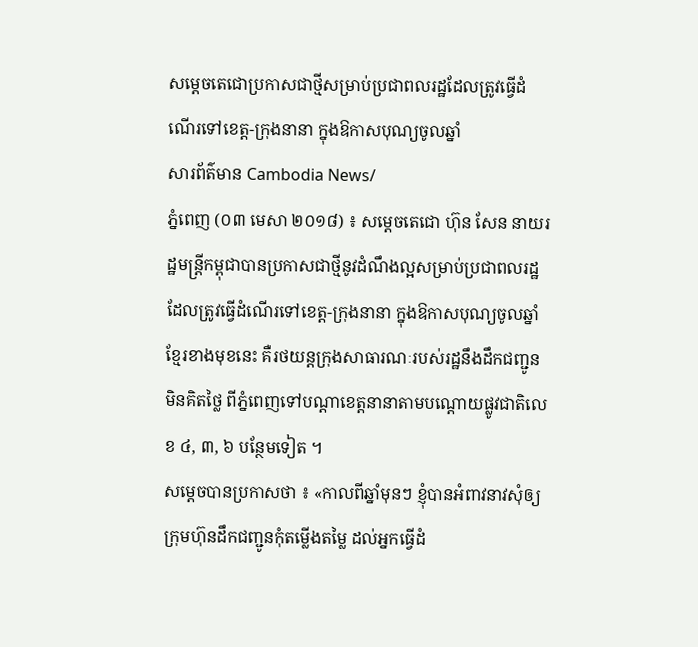សម្តេចតេជោប្រកាសជាថ្មីសម្រាប់ប្រជាពលរដ្ឋដែលត្រូវធ្វើដំណើរទៅខេត្ត-ក្រុងនានា ក្នុងឱកាសបុណ្យចូលឆ្នាំ
សារព័ត៌មាន Cambodia News/
ភ្នំពេញ (០៣ មេសា ២០១៨) ៖ សម្តេចតេជោ ហ៊ុន សែន នាយរដ្ឋមន្ត្រីកម្ពុជាបានប្រកាសជាថ្មីនូវដំណឹងល្អសម្រាប់ប្រជាពលរដ្ឋដែលត្រូវធ្វើដំណើរទៅខេត្ត-ក្រុងនានា ក្នុងឱកាសបុណ្យចូលឆ្នាំខ្មែរខាងមុខនេះ គឺរថយន្តក្រុងសាធារណៈរបស់រដ្ឋនឹងដឹកជញ្ជូនមិនគិតថ្លៃ ពីភ្នំពេញទៅបណ្តាខេត្តនានាតាមបណ្តោយផ្លូវជាតិលេខ ៤, ៣, ៦ បន្ថែមទៀត ។
សម្តេចបានប្រកាសថា ៖ «កាលពីឆ្នាំមុនៗ ខ្ញុំបានអំពាវនាវសុំឲ្យក្រុមហ៊ុនដឹកជញ្ជូនកុំតម្លើងតម្លៃ ដល់អ្នកធ្វើដំ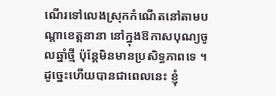ណើរទៅលេងស្រុកកំណើតនៅតាមបណ្តាខេត្តនានា នៅក្នុងឱកាសបុណ្យចូលឆ្នាំថ្មី ប៉ុន្តែមិនមានប្រសិទ្ធភាពទេ ។ ដូច្នេះហើយបានជាពេលនេះ ខ្ញុំ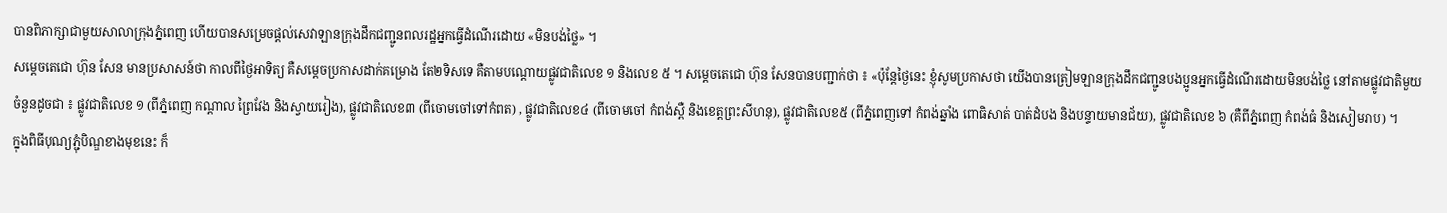បានពិភាក្សាជាមួយសាលាក្រុងភ្នំពេញ ហើយបានសម្រេចផ្តល់សេវាឡានក្រុងដឹកជញ្ជូនពលរដ្ឋអ្នកធ្វើដំណើរដោយ «មិនបង់ថ្លៃ» ។
សម្តេចតេជោ ហ៊ុន សែន មានប្រសាសន៍ថា កាលពីថ្ងៃអាទិត្យ គឺសម្តេចប្រកាសដាក់គម្រោង តែ២ទិសទេ គឺតាមបណ្តោយផ្លូវជាតិលេខ ១ និងលេខ ៥ ។ សម្តេចតេជោ ហ៊ុន សែនបានបញ្ជាក់ថា ៖ «ប៉ុន្តែថ្ងៃនេះ ខ្ញុំសូមប្រកាសថា យើងបានត្រៀមឡានក្រុងដឹកជញ្ជូនបងប្អូនអ្នកធ្វើដំណើរដោយមិនបង់ថ្លៃ នៅតាមផ្លូវជាតិមួយចំនួនដូចជា ៖ ផ្លូវជាតិលេខ ១ (ពីភ្នំពេញ កណ្តាល ព្រៃវែង និងស្វាយរៀង), ផ្លូវជាតិលេខ៣ (ពីចោមចៅទៅកំពត) , ផ្លូវជាតិលេខ៤ (ពីចោមចៅ កំពង់ស្ពឺ និងខេត្តព្រះសីហនុ), ផ្លូវជាតិលេខ៥ (ពីភ្នំពេញទៅ កំពង់ឆ្នាំង ពោធិសាត់ បាត់ដំបង និងបន្ទាយមានជ័យ), ផ្លូវជាតិលេខ ៦ (គឺពីភ្នំពេញ កំពង់ធំ និងសៀមរាប) ។
ក្នុងពិធីបុណ្យភ្ជុំបិណ្ឌខាងមុខនេះ ក៏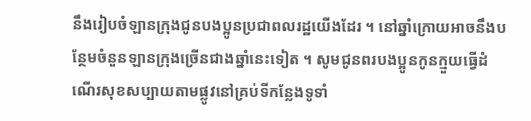នឹងរៀបចំឡានក្រុងជូនបងប្អូនប្រជាពលរដ្ឋយើងដែរ ។ នៅឆ្នាំក្រោយអាចនឹងបន្ថែមចំនួនឡានក្រុងច្រើនជាងឆ្នាំនេះទៀត ។ សូមជូនពរបងប្អូនកូនក្មួយធ្វើដំណើរសុខសប្បាយតាមផ្លូវនៅគ្រប់ទីកន្លែងទូទាំ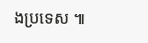ងប្រទេស ៕